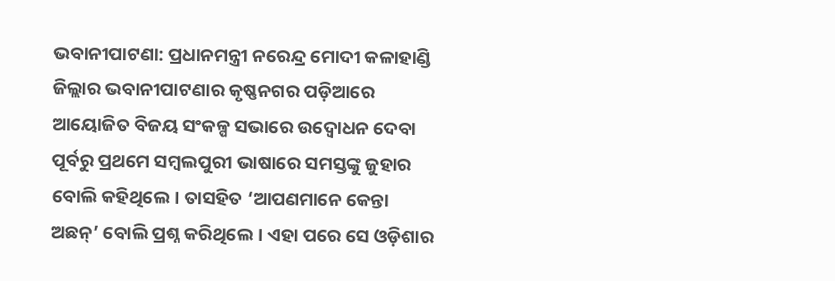ଭବାନୀପାଟଣା: ପ୍ରଧାନମନ୍ତ୍ରୀ ନରେନ୍ଦ୍ର ମୋଦୀ କଳାହାଣ୍ଡି ଜିଲ୍ଲାର ଭବାନୀପାଟଣାର କୃଷ୍ଣନଗର ପଡ଼ିଆରେ ଆୟୋଜିତ ବିଜୟ ସଂକଳ୍ପ ସଭାରେ ଉଦ୍ବୋଧନ ଦେବା ପୂର୍ବରୁ ପ୍ରଥମେ ସମ୍ବଲପୁରୀ ଭାଷାରେ ସମସ୍ତଙ୍କୁ ଜୁହାର ବୋଲି କହିଥିଲେ। ତାସହିତ ‘ଆପଣମାନେ କେନ୍ତା ଅଛନ୍’ ବୋଲି ପ୍ରଶ୍ନ କରିଥିଲେ। ଏହା ପରେ ସେ ଓଡ଼ିଶାର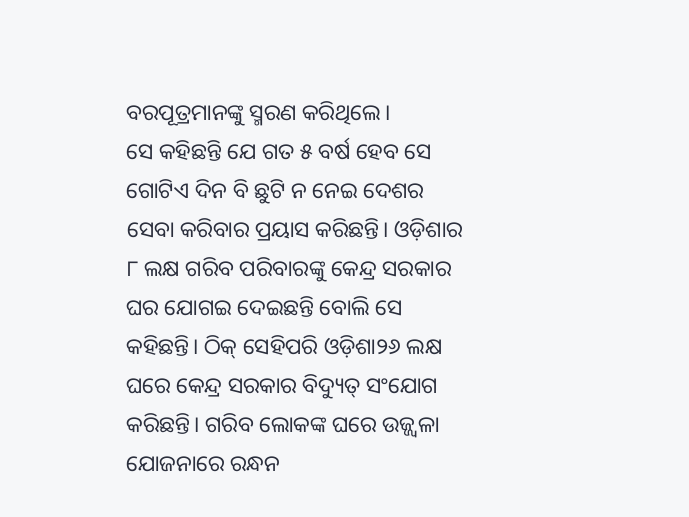ବରପୂତ୍ରମାନଙ୍କୁ ସ୍ମରଣ କରିଥିଲେ।
ସେ କହିଛନ୍ତି ଯେ ଗତ ୫ ବର୍ଷ ହେବ ସେ ଗୋଟିଏ ଦିନ ବି ଛୁଟି ନ ନେଇ ଦେଶର ସେବା କରିବାର ପ୍ରୟାସ କରିଛନ୍ତି। ଓଡ଼ିଶାର ୮ ଲକ୍ଷ ଗରିବ ପରିବାରଙ୍କୁ କେନ୍ଦ୍ର ସରକାର ଘର ଯୋଗଇ ଦେଇଛନ୍ତି ବୋଲି ସେ କହିଛନ୍ତି। ଠିକ୍ ସେହିପରି ଓଡ଼ିଶା୨୬ ଲକ୍ଷ ଘରେ କେନ୍ଦ୍ର ସରକାର ବିଦ୍ୟୁତ୍ ସଂଯୋଗ କରିଛନ୍ତି। ଗରିବ ଲୋକଙ୍କ ଘରେ ଉଜ୍ଜ୍ୱଳା ଯୋଜନାରେ ରନ୍ଧନ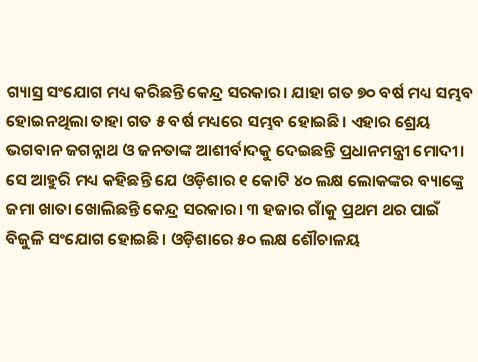ଗ୍ୟାସ୍ର ସଂଯୋଗ ମଧ୍ୟ କରିଛନ୍ତି କେନ୍ଦ୍ର ସରକାର। ଯାହା ଗତ ୭୦ ବର୍ଷ ମଧ୍ୟ ସମ୍ଭବ ହୋଇନଥିଲା ତାହା ଗତ ୫ ବର୍ଷ ମଧ୍ୟରେ ସମ୍ଭବ ହୋଇଛି। ଏହାର ଶ୍ରେୟ ଭଗବାନ ଜଗନ୍ନାଥ ଓ ଜନତାଙ୍କ ଆଶୀର୍ବାଦକୁ ଦେଇଛନ୍ତି ପ୍ରଧାନମନ୍ତ୍ରୀ ମୋଦୀ।
ସେ ଆହୁରି ମଧ୍ୟ କହିଛନ୍ତି ଯେ ଓଡ଼ିଶାର ୧ କୋଟି ୪୦ ଲକ୍ଷ ଲୋକଙ୍କର ବ୍ୟାଙ୍କ୍ରେ ଜମା ଖାତା ଖୋଲିଛନ୍ତି କେନ୍ଦ୍ର ସରକାର। ୩ ହଜାର ଗାଁକୁ ପ୍ରଥମ ଥର ପାଇଁ ବିଜୁଳି ସଂଯୋଗ ହୋଇଛି। ଓଡ଼ିଶାରେ ୫୦ ଲକ୍ଷ ଶୌଚାଳୟ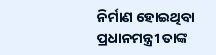ନିର୍ମାଣ ହୋଇଥିବା ପ୍ରଧାନମନ୍ତ୍ରୀ ତାଙ୍କ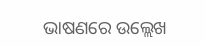ଭାଷଣରେ ଉଲ୍ଲେଖ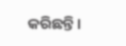କରିଛନ୍ତି।